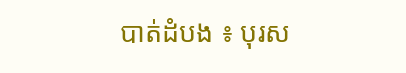បាត់ដំបង ៖ បុរស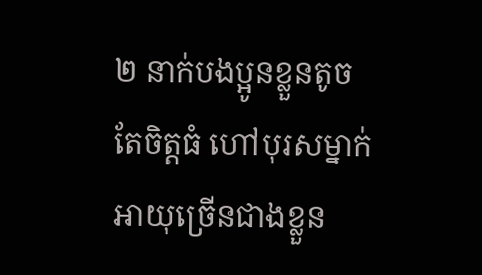២ នាក់បងប្អូនខ្លួនតូចតែចិត្តធំ ហៅបុរសម្នាក់អាយុច្រើនជាងខ្លួន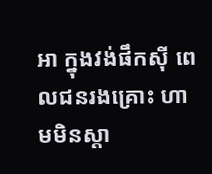អា ក្នុងវង់ផឹកស៊ី ពេលជនរងគ្រោះ ហាមមិនស្តា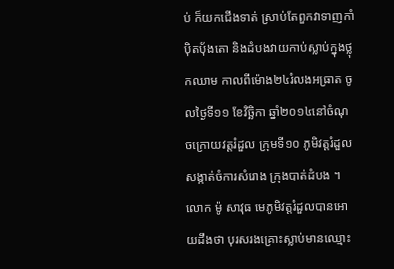ប់ ក៏យកជើងទាត់ ស្រាប់តែពួកវាទាញកាំប៉ិតប៉័ងតោ និងដំបងវាយកាប់ស្លាប់ក្នុងថ្លុកឈាម កាលពីម៉ោង២៤រំលងអធ្រាត ចូលថ្ងៃទី១១ ខែវិច្ឆិកា ឆ្នាំ២០១៤នៅចំណុចក្រោយវត្តរំដួល ក្រុមទី១០ ភូមិវត្តរំដួល សង្កាត់ចំការសំរោង ក្រុងបាត់ដំបង ។
លោក ម៉ូ សាវុធ មេភូមិវត្តរំដួលបានអោយដឹងថា បុរសរងគ្រោះស្លាប់មានឈ្មោះ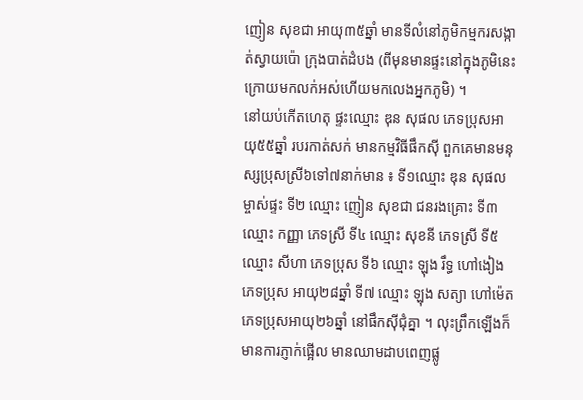ញៀន សុខជា អាយុ៣៥ឆ្នាំ មានទីលំនៅភូមិកម្មករសង្កាត់ស្វាយប៉ោ ក្រុងបាត់ដំបង (ពីមុនមានផ្ទះនៅក្នុងភូមិនេះ ក្រោយមកលក់អស់ហើយមកលេងអ្នកភូមិ) ។
នៅយប់កើតហេតុ ផ្ទះឈ្មោះ ឌុន សុផល ភេទប្រុសអាយុ៥៥ឆ្នាំ របរកាត់សក់ មានកម្មវិធីផឹកស៊ី ពួកគេមានមនុស្សប្រុសស្រី៦ទៅ៧នាក់មាន ៖ ទី១ឈ្មោះ ឌុន សុផល ម្ចាស់ផ្ទះ ទី២ ឈ្មោះ ញៀន សុខជា ជនរងគ្រោះ ទី៣ ឈ្មោះ កញ្ញា ភេទស្រី ទី៤ ឈ្មោះ សុខនី ភេទស្រី ទី៥ ឈ្មោះ សីហា ភេទប្រុស ទី៦ ឈ្មោះ ឡុង រឹទ្ធ ហៅងៀង ភេទប្រុស អាយុ២៨ឆ្នាំ ទី៧ ឈ្មោះ ឡុង សត្យា ហៅម៉េតភេទប្រុសអាយុ២៦ឆ្នាំ នៅផឹកស៊ីជុំគ្នា ។ លុះព្រឹកឡើងក៏មានការភ្ញាក់ផ្អើល មានឈាមដាបពេញផ្លូ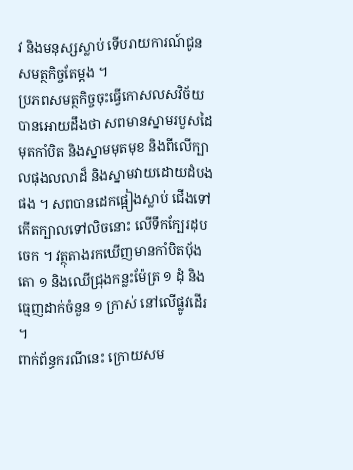វ និងមនុស្សស្លាប់ ទើបរាយការណ៍ជូនសមត្ថកិច្ចតែម្តង ។
ប្រភពសមត្ថកិច្ចចុះធ្វើកោសលសវិច័យបានអោយដឹងថា សពមានស្នាមរបួសដៃមុតកាំបិត និងស្នាមមុតមុខ និងពីលើក្បាលផុងលលាដ៏ និងស្នាមវាយដោយដំបងផង ។ សពបានដេកផ្អៀងស្លាប់ ជើងទៅកើតក្បាលទៅលិចនោះ លើទឹកក្បែរដុបចេក ។ វត្ថុតាងរកឃើញមានកាំបិតប៉័ងតោ ១ និងឈើជ្រុងកន្លះម៉ែត្រ ១ ដុំ និងធ្មេញដាក់ចំនួន ១ ក្រាស់ នៅលើផ្លូវដើរ ។
ពាក់ព័ន្ធករណីនេះ ក្រោយសម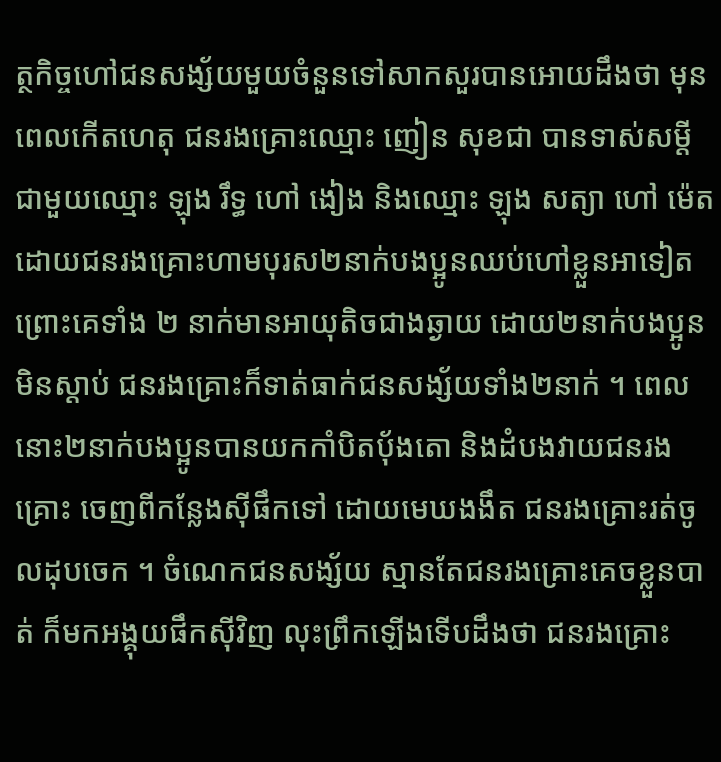ត្ថកិច្ចហៅជនសង្ស័យមួយចំនួនទៅសាកសួរបានអោយដឹងថា មុនពេលកើតហេតុ ជនរងគ្រោះឈ្មោះ ញៀន សុខជា បានទាស់សម្តីជាមួយឈ្មោះ ឡុង រឹទ្ធ ហៅ ងៀង និងឈ្មោះ ឡុង សត្យា ហៅ ម៉េត ដោយជនរងគ្រោះហាមបុរស២នាក់បងប្អូនឈប់ហៅខ្លួនអាទៀត ព្រោះគេទាំង ២ នាក់មានអាយុតិចជាងឆ្ងាយ ដោយ២នាក់បងប្អូនមិនស្តាប់ ជនរងគ្រោះក៏ទាត់ធាក់ជនសង្ស័យទាំង២នាក់ ។ ពេលនោះ២នាក់បងប្អូនបានយកកាំបិតប៉័ងតោ និងដំបងវាយជនរងគ្រោះ ចេញពីកន្លែងស៊ីផឹកទៅ ដោយមេឃងងឹត ជនរងគ្រោះរត់ចូលដុបចេក ។ ចំណេកជនសង្ស័យ ស្មានតែជនរងគ្រោះគេចខ្លួនបាត់ ក៏មកអង្គុយផឹកស៊ីវិញ លុះព្រឹកឡើងទើបដឹងថា ជនរងគ្រោះ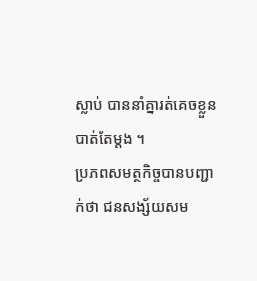ស្លាប់ បាននាំគ្នារត់គេចខ្លួនបាត់តែម្តង ។
ប្រភពសមត្ថកិច្ចបានបញ្ជាក់ថា ជនសង្ស័យសម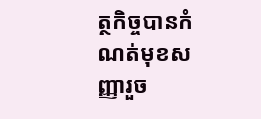ត្ថកិច្ចបានកំណត់មុខសញ្ញារួច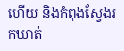ហើយ និងកំពុងស្វែងរកឃាត់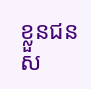ខ្លួនជនស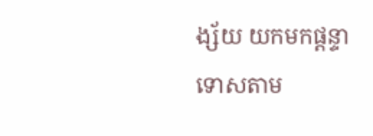ង្ស័យ យកមកផ្តន្ទាទោសតាម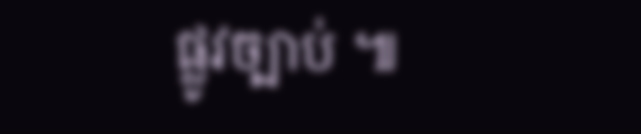ផ្លូវច្បាប់ ៕